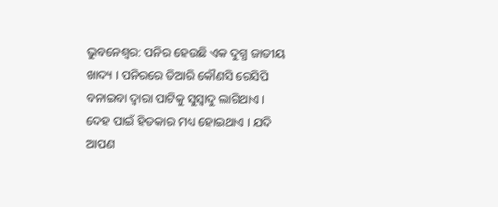ଭୁବନେଶ୍ୱର: ପନିର ହେଉଛି ଏକ ଦୁଗ୍ଧ ଜାତୀୟ ଖାଦ୍ୟ । ପନିରରେ ତିଆରି କୌଣସି ରେସିପି ବନାଇବା ଦ୍ୱାରା ପାଟିକୁ ସୁସ୍ୱାଦୁ ଲାଗିଥାଏ । ଦେହ ପାଇଁ ହିତକାର ମଧ୍ୟ ହୋଇଥାଏ । ଯଦି ଆପଣ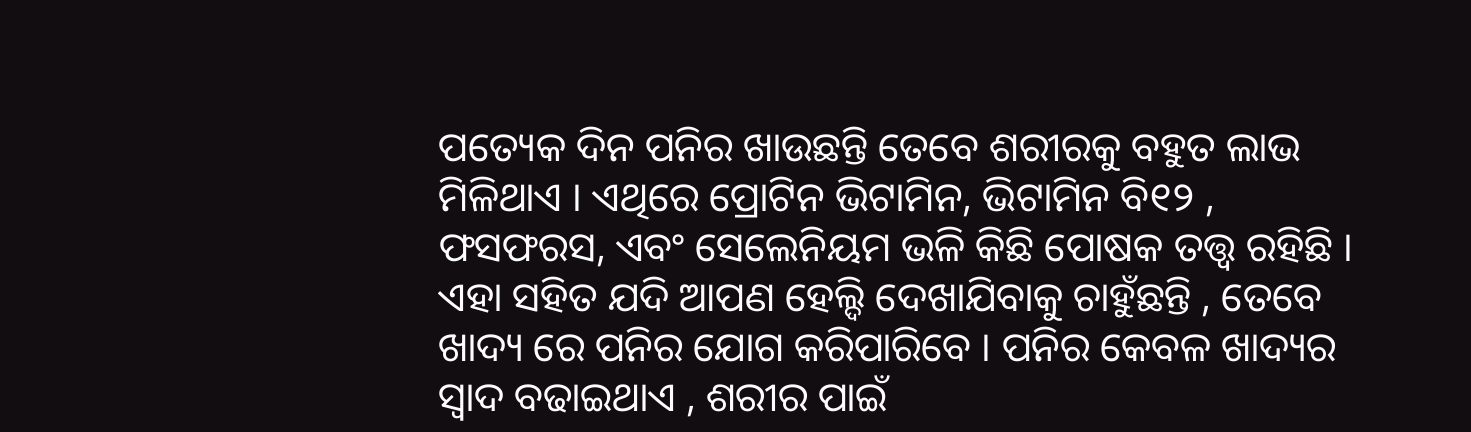ପତ୍ୟେକ ଦିନ ପନିର ଖାଉଛନ୍ତି ତେବେ ଶରୀରକୁ ବହୁତ ଲାଭ ମିଳିଥାଏ । ଏଥିରେ ପ୍ରୋଟିନ ଭିଟାମିନ, ଭିଟାମିନ ବି୧୨ , ଫସଫରସ, ଏବଂ ସେଲେନିୟମ ଭଳି କିଛି ପୋଷକ ତତ୍ତ୍ୱ ରହିଛି । ଏହା ସହିତ ଯଦି ଆପଣ ହେଲ୍ଦି ଦେଖାଯିବାକୁ ଚାହୁଁଛନ୍ତି , ତେବେ ଖାଦ୍ୟ ରେ ପନିର ଯୋଗ କରିପାରିବେ । ପନିର କେବଳ ଖାଦ୍ୟର ସ୍ୱାଦ ବଢାଇଥାଏ , ଶରୀର ପାଇଁ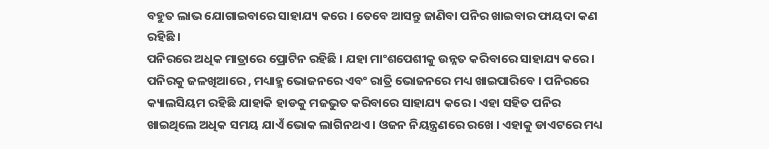ବହୁତ ଲାଭ ଯୋଗାଇବାରେ ସାହାଯ୍ୟ କରେ । ତେବେ ଆସନ୍ତୁ ଜାଣିବା ପନିର ଖାଇବାର ଫାୟଦା କଣ ରହିଛି ।
ପନିରରେ ଅଧିକ ମାତ୍ରାରେ ପ୍ରୋଟିନ ରହିଛି । ଯହା ମାଂଶପେଶୀକୁ ଉନ୍ନତ କରିବାରେ ସାହାଯ୍ୟ କରେ । ପନିରକୁ ଜଳଖିଆରେ , ମଧ୍ୟାହ୍ମ ଭୋଜନରେ ଏବଂ ରାତ୍ରି ଭୋଜନରେ ମଧ୍ୟ ଖାଇପାରିବେ । ପନିରରେ କ୍ୟାଲସିୟମ ରହିଛି ଯାହାକି ହାଡକୁ ମଜଭୁତ କରିବାରେ ସାହାଯ୍ୟ କରେ । ଏହା ସହିତ ପନିର ଖାଇଥିଲେ ଅଧିକ ସମୟ ଯାଏଁ ଭୋକ ଲାଗିନଥଏ । ଓଜନ ନିୟନ୍ତ୍ରଣରେ ରଖେ । ଏହାକୁ ଡାଏଟରେ ମଧ୍ୟ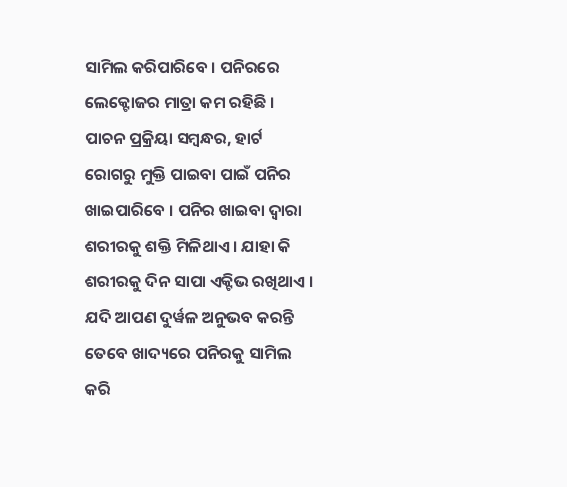ସାମିଲ କରିପାରିବେ । ପନିରରେ ଲେକ୍ଟୋଜର ମାତ୍ରା କମ ରହିଛି । ପାଚନ ପ୍ରକ୍ରିୟା ସମ୍ବନ୍ଧର, ହାର୍ଟ ରୋଗରୁ ମୁକ୍ତି ପାଇବା ପାଇଁ ପନିର ଖାଇପାରିବେ । ପନିର ଖାଇବା ଦ୍ୱାରା ଶରୀରକୁ ଶକ୍ତି ମିଳିଥାଏ । ଯାହା କି ଶରୀରକୁ ଦିନ ସାପା ଏକ୍ଟିଭ ରଖିଥାଏ । ଯଦି ଆପଣ ଦୁର୍ୱଳ ଅନୁଭବ କରନ୍ତି ତେବେ ଖାଦ୍ୟରେ ପନିରକୁ ସାମିଲ କରି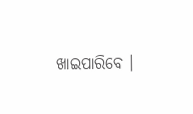ଖାଇପାରିବେ ।